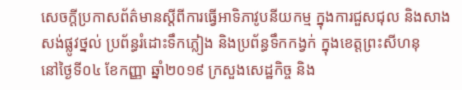សេចក្ដីប្រកាសព័ត៌មានស្ដីពីការធ្វើអាទិភាវូបនីយកម្ម ក្នុងការជួសជុល និងសាងសង់ផ្លូវថ្នល់ ប្រព័ន្ធរំដោះទឹកភ្លៀង និងប្រព័ន្ធទឹកកង្វក់ ក្នុងខេត្តព្រះសីហនុ
នៅថ្ងៃទី០៤ ខែកញ្ញា ឆ្នាំ២០១៩ ក្រសួងសេដ្ឋកិច្ច និង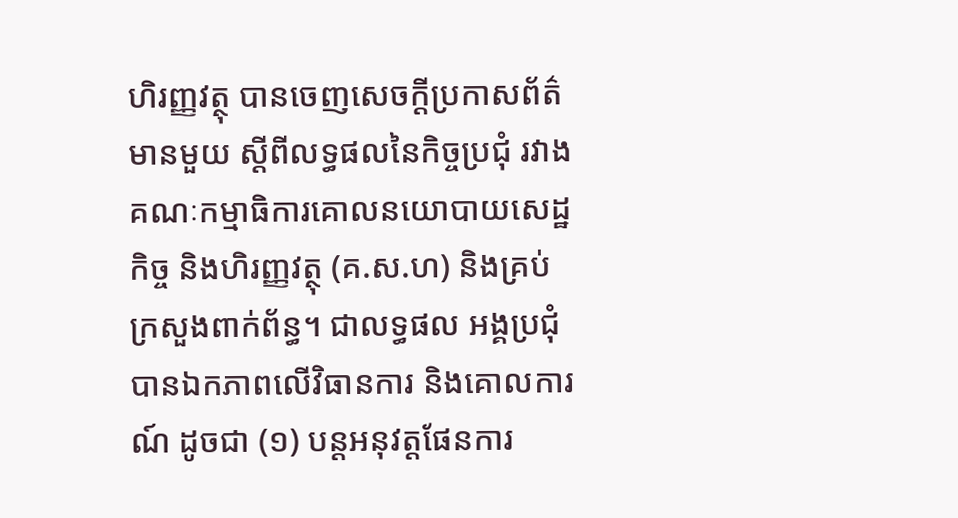ហិរញ្ញវត្ថុ បានចេញសេចក្ដីប្រកាសព័ត៌មានមួយ ស្ដីពីលទ្ធផលនៃកិច្ចប្រជុំ រវាងគណៈកម្មាធិការគោលនយោបាយសេដ្ឋកិច្ច និងហិរញ្ញវត្ថុ (គ.ស.ហ) និងគ្រប់ក្រសួងពាក់ព័ន្ធ។ ជាលទ្ធផល អង្គប្រជុំ បានឯកភាពលើវិធានការ និងគោលការណ៍ ដូចជា (១) បន្តអនុវត្តផែនការ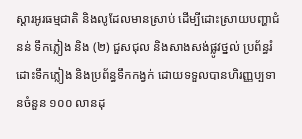ស្ដារអូរធម្មជាតិ និងលូដែលមានស្រាប់ ដើម្បីដោះស្រាយបញ្ហាជំនន់ ទឹកភ្លៀង និង (២) ជួសជុល និងសាងសង់ផ្លូវថ្នល់ ប្រព័ន្ធរំដោះទឹកភ្លៀង និងប្រព័ន្ធទឹកកង្វក់ ដោយទទួលបានហិរញ្ញប្បទានចំនួន ១០០ លានដុ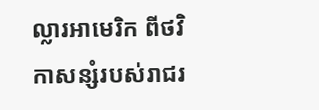ល្លារអាមេរិក ពីថវិកាសន្សំរបស់រាជរ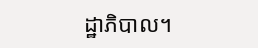ដ្ឋាភិបាល។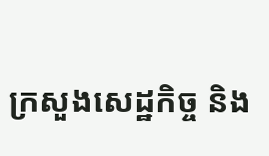ក្រសួងសេដ្ឋកិច្ច និង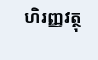ហិរញ្ញវត្ថុ